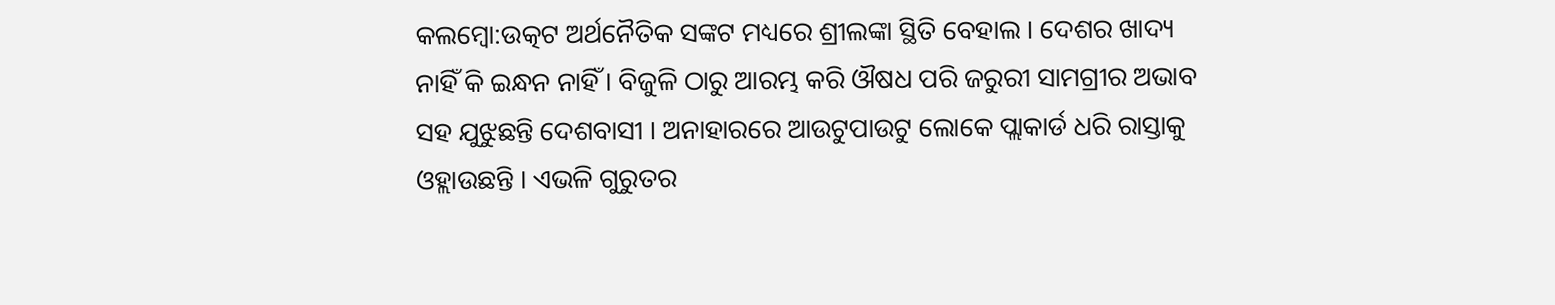କଲମ୍ବୋ:ଉତ୍କଟ ଅର୍ଥନୈତିକ ସଙ୍କଟ ମଧ୍ୟରେ ଶ୍ରୀଲଙ୍କା ସ୍ଥିତି ବେହାଲ । ଦେଶର ଖାଦ୍ୟ ନାହିଁ କି ଇନ୍ଧନ ନାହିଁ । ବିଜୁଳି ଠାରୁ ଆରମ୍ଭ କରି ଔଷଧ ପରି ଜରୁରୀ ସାମଗ୍ରୀର ଅଭାବ ସହ ଯୁଝୁଛନ୍ତି ଦେଶବାସୀ । ଅନାହାରରେ ଆଉଟୁପାଉଟୁ ଲୋକେ ପ୍ଲାକାର୍ଡ ଧରି ରାସ୍ତାକୁ ଓହ୍ଲାଉଛନ୍ତି । ଏଭଳି ଗୁରୁତର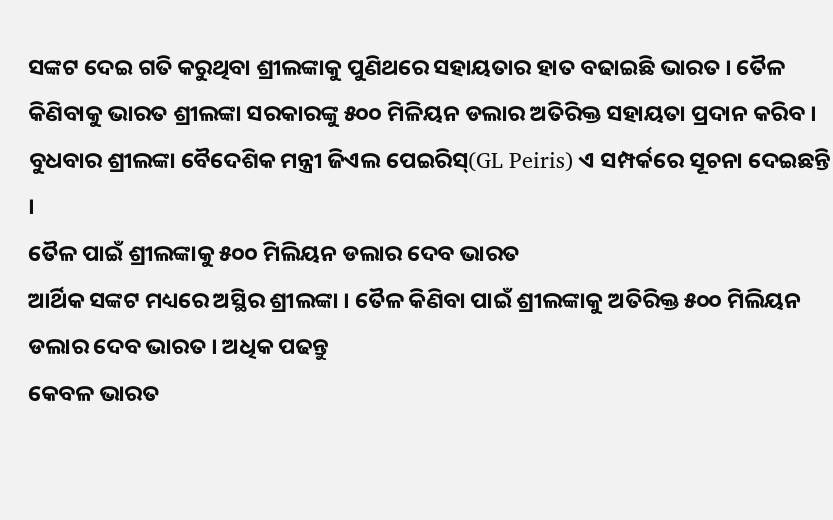ସଙ୍କଟ ଦେଇ ଗତି କରୁଥିବା ଶ୍ରୀଲଙ୍କାକୁ ପୁଣିଥରେ ସହାୟତାର ହାତ ବଢାଇଛି ଭାରତ । ତୈଳ କିଣିବାକୁ ଭାରତ ଶ୍ରୀଲଙ୍କା ସରକାରଙ୍କୁ ୫୦୦ ମିଳିୟନ ଡଲାର ଅତିରିକ୍ତ ସହାୟତା ପ୍ରଦାନ କରିବ । ବୁଧବାର ଶ୍ରୀଲଙ୍କା ବୈଦେଶିକ ମନ୍ତ୍ରୀ ଜିଏଲ ପେଇରିସ୍(GL Peiris) ଏ ସମ୍ପର୍କରେ ସୂଚନା ଦେଇଛନ୍ତି ।
ତୈଳ ପାଇଁ ଶ୍ରୀଲଙ୍କାକୁ ୫୦୦ ମିଲିୟନ ଡଲାର ଦେବ ଭାରତ
ଆର୍ଥିକ ସଙ୍କଟ ମଧ୍ୟରେ ଅସ୍ଥିର ଶ୍ରୀଲଙ୍କା । ତୈଳ କିଣିବା ପାଇଁ ଶ୍ରୀଲଙ୍କାକୁ ଅତିରିକ୍ତ ୫୦୦ ମିଲିୟନ ଡଲାର ଦେବ ଭାରତ । ଅଧିକ ପଢନ୍ତୁ
କେବଳ ଭାରତ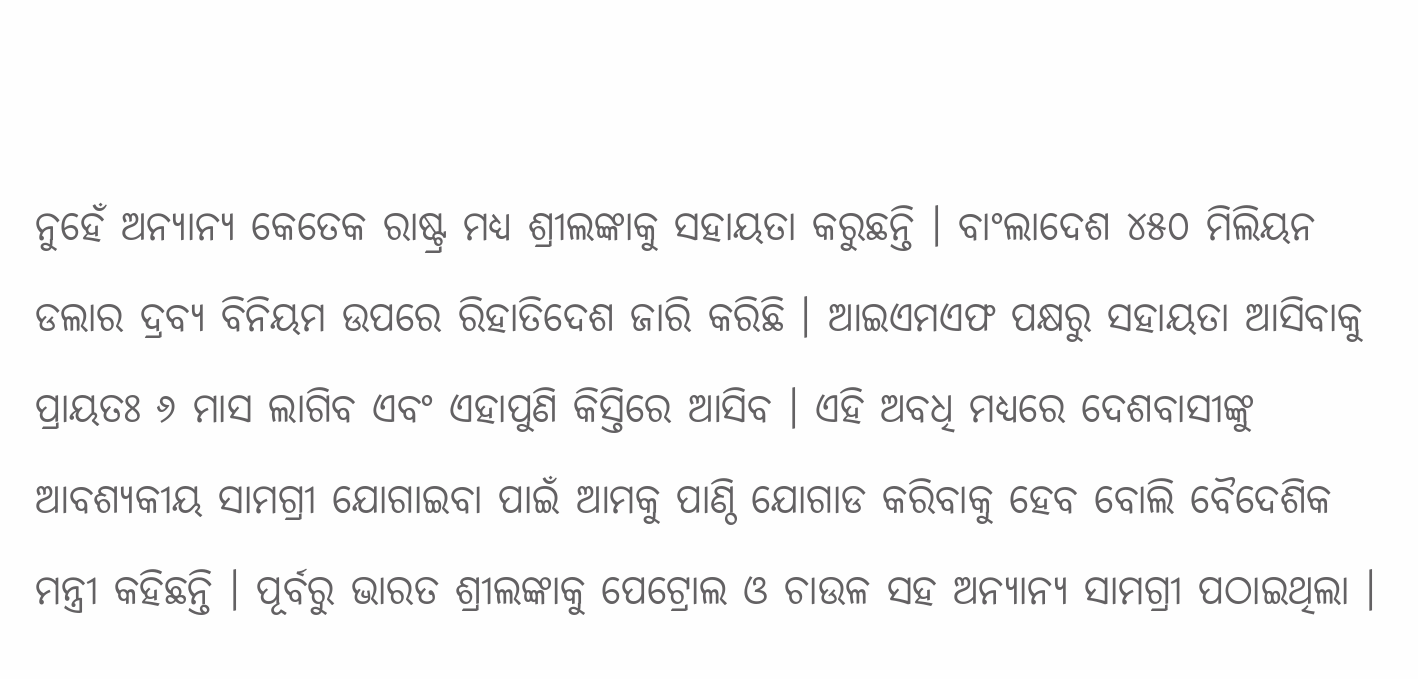ନୁହେଁ ଅନ୍ୟାନ୍ୟ କେତେକ ରାଷ୍ଟ୍ର ମଧ୍ୟ ଶ୍ରୀଲଙ୍କାକୁ ସହାୟତା କରୁଛନ୍ତି । ବାଂଲାଦେଶ ୪୫୦ ମିଲିୟନ ଡଲାର ଦ୍ରବ୍ୟ ବିନିୟମ ଉପରେ ରିହାତିଦେଶ ଜାରି କରିଛି । ଆଇଏମଏଫ ପକ୍ଷରୁ ସହାୟତା ଆସିବାକୁ ପ୍ରାୟତଃ ୬ ମାସ ଲାଗିବ ଏବଂ ଏହାପୁଣି କିସ୍ତିରେ ଆସିବ । ଏହି ଅବଧି ମଧ୍ୟରେ ଦେଶବାସୀଙ୍କୁ ଆବଶ୍ୟକୀୟ ସାମଗ୍ରୀ ଯୋଗାଇବା ପାଇଁ ଆମକୁ ପାଣ୍ଠି ଯୋଗାଡ କରିବାକୁ ହେବ ବୋଲି ବୈଦେଶିକ ମନ୍ତ୍ରୀ କହିଛନ୍ତି । ପୂର୍ବରୁ ଭାରତ ଶ୍ରୀଲଙ୍କାକୁ ପେଟ୍ରୋଲ ଓ ଚାଉଳ ସହ ଅନ୍ୟାନ୍ୟ ସାମଗ୍ରୀ ପଠାଇଥିଲା ।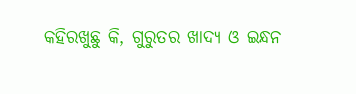କହିରଖୁଛୁ କି, ଗୁରୁତର ଖାଦ୍ୟ ଓ ଇନ୍ଧନ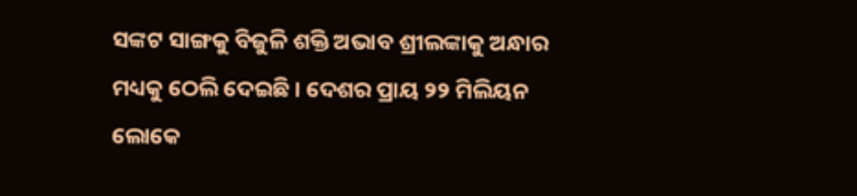ସଙ୍କଟ ସାଙ୍ଗକୁ ବିଜୁଳି ଶକ୍ତି ଅଭାବ ଶ୍ରୀଲଙ୍କାକୁ ଅନ୍ଧାର ମଧ୍ୟକୁ ଠେଲି ଦେଇଛି । ଦେଶର ପ୍ରାୟ ୨୨ ମିଲିୟନ ଲୋକେ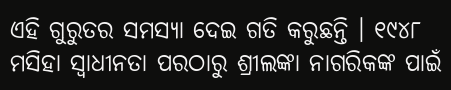ଏହି ଗୁରୁତର ସମସ୍ୟା ଦେଇ ଗତି କରୁଛନ୍ତି । ୧୯୪୮ ମସିହା ସ୍ବାଧୀନତା ପରଠାରୁ ଶ୍ରୀଲଙ୍କା ନାଗରିକଙ୍କ ପାଇଁ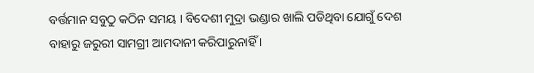ବର୍ତ୍ତମାନ ସବୁଠୁ କଠିନ ସମୟ । ବିଦେଶୀ ମୁଦ୍ରା ଭଣ୍ଡାର ଖାଲି ପଡିଥିବା ଯୋଗୁଁ ଦେଶ ବାହାରୁ ଜରୁରୀ ସାମଗ୍ରୀ ଆମଦାନୀ କରିପାରୁନାହିଁ ।